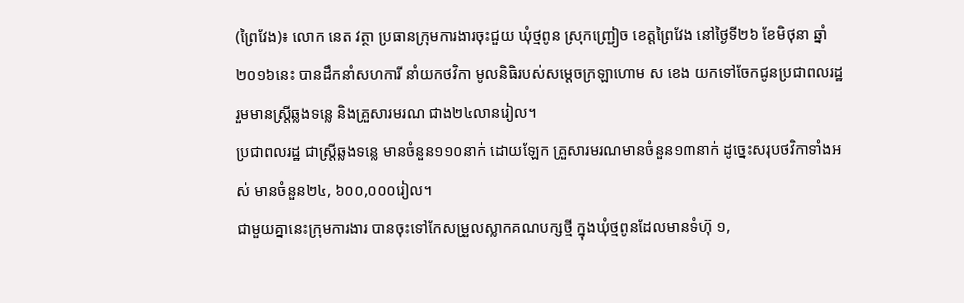(ព្រៃវែង)៖ លោក នេត វត្ថា ប្រធានក្រុមការងារចុះជួយ ឃុំថ្មពូន ស្រុកញ្ជ្រៀច ខេត្តព្រៃវែង នៅថ្ងៃទី២៦ ខែមិថុនា ឆ្នាំ២០១៦នេះ បានដឹកនាំសហការី នាំយកថវិកា មូលនិធិរបស់សម្តេចក្រឡាហោម ស ខេង យកទៅចែកជូនប្រជាពលរដ្ឋ រួមមានស្រ្តីឆ្លងទន្លេ និងគ្រួសារមរណ ជាង២៤លានរៀល។
ប្រជាពលរដ្ឋ ជាស្រ្តីឆ្លងទន្លេ មានចំនួន១១០នាក់ ដោយឡែក គ្រួសារមរណមានចំនួន១៣នាក់ ដូច្នេះសរុបថវិកាទាំងអស់ មានចំនួន២៤, ៦០០,០០០រៀល។
ជាមួយគ្នានេះក្រុមការងារ បានចុះទៅកែសម្រួលស្លាកគណបក្សថ្មី ក្នុងឃុំថ្មពូនដែលមានទំហ៊ុ ១,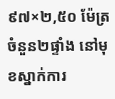៩៧×២,៥០ ម៉ែត្រចំនួន២ផ្ទាំង នៅមុខស្នាក់ការ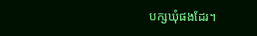បក្សឃុំផងដែរ។